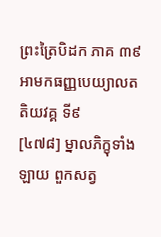ព្រះត្រៃបិដក ភាគ ៣៩
អាមកធញ្ញបេយ្យាលតតិយវគ្គ ទី៩
[៤៧៨] ម្នាលភិក្ខុទាំងឡាយ ពួកសត្វ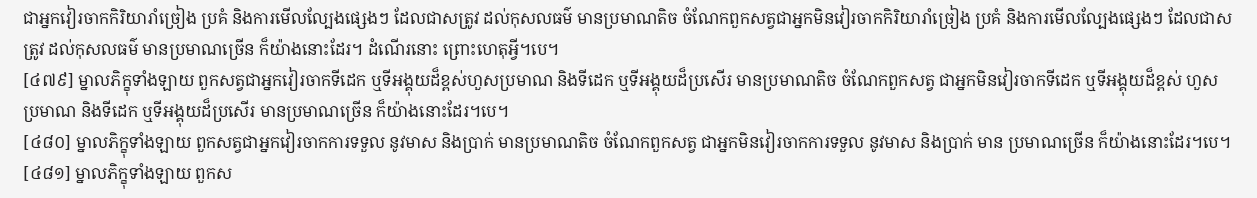ជាអ្នកវៀរចាកកិរិយារាំច្រៀង ប្រគំ និងការមើលល្បែងផ្សេងៗ ដែលជាសត្រូវ ដល់កុសលធម៌ មានប្រមាណតិច ចំណែកពួកសត្វជាអ្នកមិនវៀរចាកកិរិយារាំច្រៀង ប្រគំ និងការមើលល្បែងផ្សេងៗ ដែលជាសត្រូវ ដល់កុសលធម៌ មានប្រមាណច្រើន ក៏យ៉ាងនោះដែរ។ ដំណើរនោះ ព្រោះហេតុអ្វី។បេ។
[៤៧៩] ម្នាលភិក្ខុទាំងឡាយ ពួកសត្វជាអ្នកវៀរចាកទីដេក ឬទីអង្គុយដ៏ខ្ពស់ហួសប្រមាណ និងទីដេក ឬទីអង្គុយដ៏ប្រសើរ មានប្រមាណតិច ចំណែកពួកសត្វ ជាអ្នកមិនវៀរចាកទីដេក ឬទីអង្គុយដ៏ខ្ពស់ ហួសប្រមាណ និងទីដេក ឬទីអង្គុយដ៏ប្រសើរ មានប្រមាណច្រើន ក៏យ៉ាងនោះដែរ។បេ។
[៤៨០] ម្នាលភិក្ខុទាំងឡាយ ពួកសត្វជាអ្នកវៀរចាកការទទួល នូវមាស និងប្រាក់ មានប្រមាណតិច ចំណែកពួកសត្វ ជាអ្នកមិនវៀរចាកការទទួល នូវមាស និងប្រាក់ មាន ប្រមាណច្រើន ក៏យ៉ាងនោះដែរ។បេ។
[៤៨១] ម្នាលភិក្ខុទាំងឡាយ ពួកស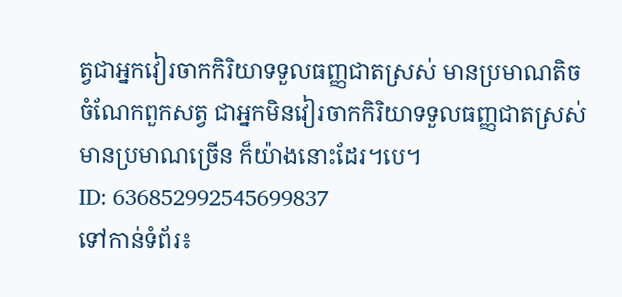ត្វជាអ្នកវៀរចាកកិរិយាទទួលធញ្ញជាតស្រស់ មានប្រមាណតិច ចំណែកពួកសត្វ ជាអ្នកមិនវៀរចាកកិរិយាទទួលធញ្ញជាតស្រស់ មានប្រមាណច្រើន ក៏យ៉ាងនោះដែរ។បេ។
ID: 636852992545699837
ទៅកាន់ទំព័រ៖